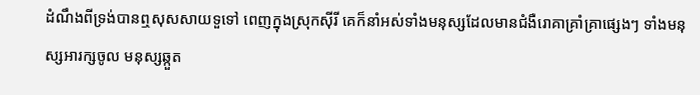ដំណឹងពីទ្រង់បានឮសុសសាយទួទៅ ពេញក្នុងស្រុកស៊ីរី គេក៏នាំអស់ទាំងមនុស្សដែលមានជំងឺរោគាគ្រាំគ្រាផ្សេងៗ ទាំងមនុស្សអារក្សចូល មនុស្សឆ្កួត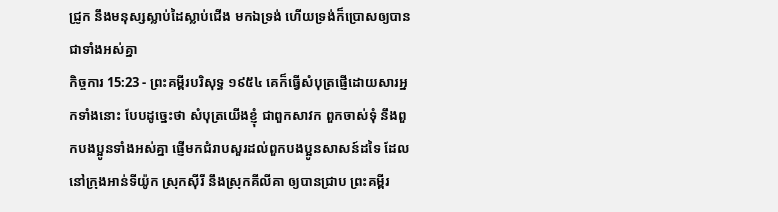ជ្រូក នឹងមនុស្សស្លាប់ដៃស្លាប់ជើង មកឯទ្រង់ ហើយទ្រង់ក៏ប្រោសឲ្យបានជាទាំងអស់គ្នា
កិច្ចការ 15:23 - ព្រះគម្ពីរបរិសុទ្ធ ១៩៥៤ គេក៏ធ្វើសំបុត្រផ្ញើដោយសារអ្នកទាំងនោះ បែបដូច្នេះថា សំបុត្រយើងខ្ញុំ ជាពួកសាវក ពួកចាស់ទុំ នឹងពួកបងប្អូនទាំងអស់គ្នា ផ្ញើមកជំរាបសួរដល់ពួកបងប្អូនសាសន៍ដទៃ ដែលនៅក្រុងអាន់ទីយ៉ូក ស្រុកស៊ីរី នឹងស្រុកគីលីគា ឲ្យបានជ្រាប ព្រះគម្ពីរ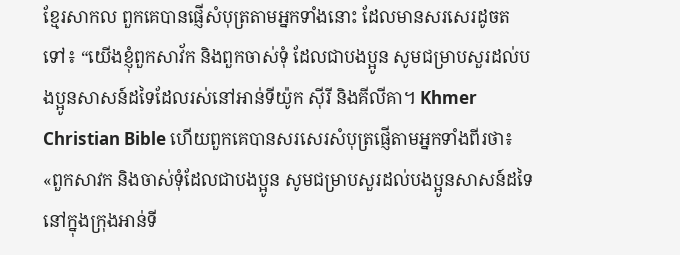ខ្មែរសាកល ពួកគេបានផ្ញើសំបុត្រតាមអ្នកទាំងនោះ ដែលមានសរសេរដូចតទៅ៖ “យើងខ្ញុំពួកសាវ័ក និងពួកចាស់ទុំ ដែលជាបងប្អូន សូមជម្រាបសួរដល់បងប្អូនសាសន៍ដទៃដែលរស់នៅអាន់ទីយ៉ូក ស៊ីរី និងគីលីគា។ Khmer Christian Bible ហើយពួកគេបានសរសេរសំបុត្រផ្ញើតាមអ្នកទាំងពីរថា៖ «ពួកសាវក និងចាស់ទុំដែលជាបងប្អូន សូមជម្រាបសួរដល់បងប្អូនសាសន៍ដទៃនៅក្នុងក្រុងអាន់ទី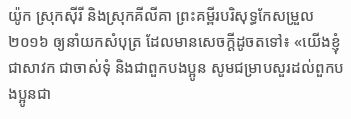យ៉ូក ស្រុកស៊ីរី និងស្រុកគីលីគា ព្រះគម្ពីរបរិសុទ្ធកែសម្រួល ២០១៦ ឲ្យនាំយកសំបុត្រ ដែលមានសេចក្ដីដូចតទៅ៖ «យើងខ្ញុំ ជាសាវក ជាចាស់ទុំ និងជាពួកបងប្អូន សូមជម្រាបសួរដល់ពួកបងប្អូនជា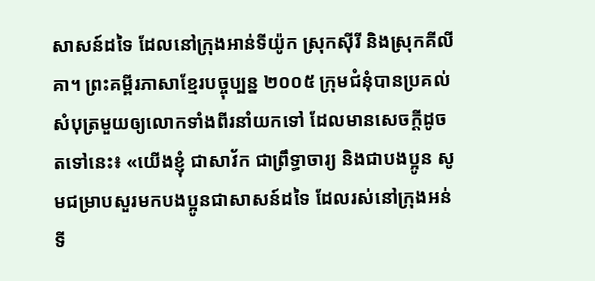សាសន៍ដទៃ ដែលនៅក្រុងអាន់ទីយ៉ូក ស្រុកស៊ីរី និងស្រុកគីលីគា។ ព្រះគម្ពីរភាសាខ្មែរបច្ចុប្បន្ន ២០០៥ ក្រុមជំនុំបានប្រគល់សំបុត្រមួយឲ្យលោកទាំងពីរនាំយកទៅ ដែលមានសេចក្ដីដូចតទៅនេះ៖ «យើងខ្ញុំ ជាសាវ័ក ជាព្រឹទ្ធាចារ្យ និងជាបងប្អូន សូមជម្រាបសួរមកបងប្អូនជាសាសន៍ដទៃ ដែលរស់នៅក្រុងអន់ទី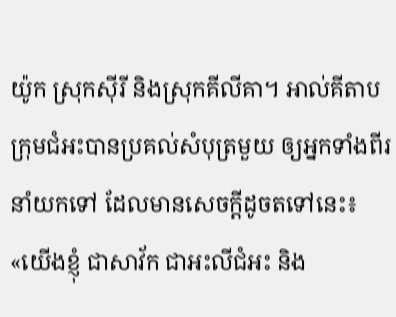យ៉ូក ស្រុកស៊ីរី និងស្រុកគីលីគា។ អាល់គីតាប ក្រុមជំអះបានប្រគល់សំបុត្រមួយ ឲ្យអ្នកទាំងពីរនាំយកទៅ ដែលមានសេចក្ដីដូចតទៅនេះ៖ «យើងខ្ញុំ ជាសាវ័ក ជាអះលីជំអះ និង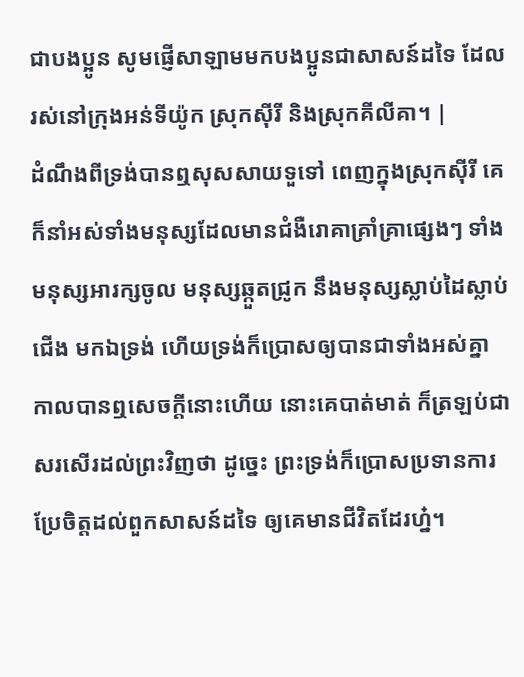ជាបងប្អូន សូមផ្ញើសាឡាមមកបងប្អូនជាសាសន៍ដទៃ ដែលរស់នៅក្រុងអន់ទីយ៉ូក ស្រុកស៊ីរី និងស្រុកគីលីគា។ |
ដំណឹងពីទ្រង់បានឮសុសសាយទួទៅ ពេញក្នុងស្រុកស៊ីរី គេក៏នាំអស់ទាំងមនុស្សដែលមានជំងឺរោគាគ្រាំគ្រាផ្សេងៗ ទាំងមនុស្សអារក្សចូល មនុស្សឆ្កួតជ្រូក នឹងមនុស្សស្លាប់ដៃស្លាប់ជើង មកឯទ្រង់ ហើយទ្រង់ក៏ប្រោសឲ្យបានជាទាំងអស់គ្នា
កាលបានឮសេចក្ដីនោះហើយ នោះគេបាត់មាត់ ក៏ត្រឡប់ជាសរសើរដល់ព្រះវិញថា ដូច្នេះ ព្រះទ្រង់ក៏ប្រោសប្រទានការប្រែចិត្តដល់ពួកសាសន៍ដទៃ ឲ្យគេមានជីវិតដែរហ្ន៎។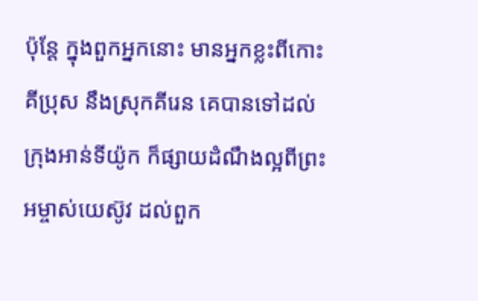ប៉ុន្តែ ក្នុងពួកអ្នកនោះ មានអ្នកខ្លះពីកោះគីប្រុស នឹងស្រុកគីរេន គេបានទៅដល់ក្រុងអាន់ទីយ៉ូក ក៏ផ្សាយដំណឹងល្អពីព្រះអម្ចាស់យេស៊ូវ ដល់ពួក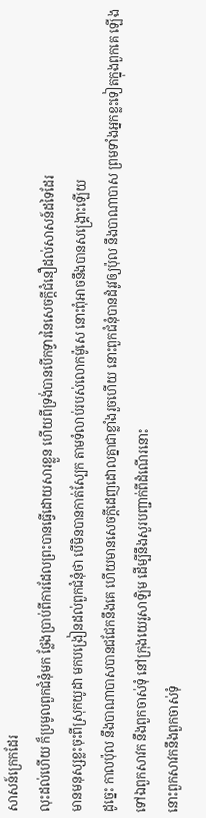សាសន៍ក្រេកដែរ
លុះដល់ហើយ ក៏ប្រមូលពួកជំនុំមក ថ្លែងប្រាប់ពីការដែលព្រះបានធ្វើដោយសារខ្លួន ហើយពីទ្រង់បានបើកទ្វារនៃសេចក្ដីជំនឿដល់សាសន៍ដទៃដែរ
មានមនុស្សខ្លះចុះពីស្រុកយូដា មកបង្រៀនដល់ពួកជំនុំថា បើមិនបានកាត់ស្បែក តាមទំលាប់របស់លោកម៉ូសេ នោះពុំអាចនឹងបានសង្គ្រោះឡើយ
ដូច្នេះ កាលប៉ុល នឹងបាណាបាសបានជជែកនឹងគេ ហើយមានសេចក្ដីដេញដោលគ្នាជាខ្លាំងរួចហើយ នោះពួកជំនុំបានដំរូវឲ្យប៉ុល នឹងបាណាបាស ព្រមទាំងអ្នកខ្លះទៀតក្នុងពួកគេ ឡើងទៅឯពួកសាវក នឹងពួកចាស់ទុំ នៅក្រុងយេរូសាឡិម ដើម្បីនឹងសួរបញ្ជាក់ពីដំណើរនោះ
នោះពួកសាវកនឹងពួកចាស់ទុំ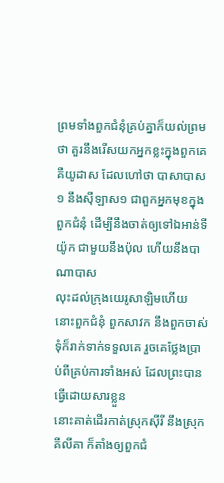ព្រមទាំងពួកជំនុំគ្រប់គ្នាក៏យល់ព្រមថា គួរនឹងរើសយកអ្នកខ្លះក្នុងពួកគេ គឺយូដាស ដែលហៅថា បាសាបាស១ នឹងស៊ីឡាស១ ជាពួកអ្នកមុខក្នុងពួកជំនុំ ដើម្បីនឹងចាត់ឲ្យទៅឯអាន់ទីយ៉ូក ជាមួយនឹងប៉ុល ហើយនឹងបាណាបាស
លុះដល់ក្រុងយេរូសាឡិមហើយ នោះពួកជំនុំ ពួកសាវក នឹងពួកចាស់ទុំក៏រាក់ទាក់ទទួលគេ រួចគេថ្លែងប្រាប់ពីគ្រប់ការទាំងអស់ ដែលព្រះបានធ្វើដោយសារខ្លួន
នោះគាត់ដើរកាត់ស្រុកស៊ីរី នឹងស្រុកគីលីគា ក៏តាំងឲ្យពួកជំ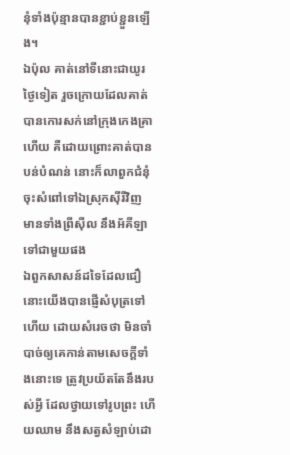នុំទាំងប៉ុន្មានបានខ្ជាប់ខ្ជួនឡើង។
ឯប៉ុល គាត់នៅទីនោះជាយូរថ្ងៃទៀត រួចក្រោយដែលគាត់បានកោរសក់នៅក្រុងកេងគ្រាហើយ គឺដោយព្រោះគាត់បានបន់បំណន់ នោះក៏លាពួកជំនុំ ចុះសំពៅទៅឯស្រុកស៊ីរីវិញ មានទាំងព្រីស៊ីល នឹងអ័គីឡា ទៅជាមួយផង
ឯពួកសាសន៍ដទៃដែលជឿ នោះយើងបានផ្ញើសំបុត្រទៅហើយ ដោយសំរេចថា មិនចាំបាច់ឲ្យគេកាន់តាមសេចក្ដីទាំងនោះទេ ត្រូវប្រយ័តតែនឹងរបស់អ្វី ដែលថ្វាយទៅរូបព្រះ ហើយឈាម នឹងសត្វសំឡាប់ដោ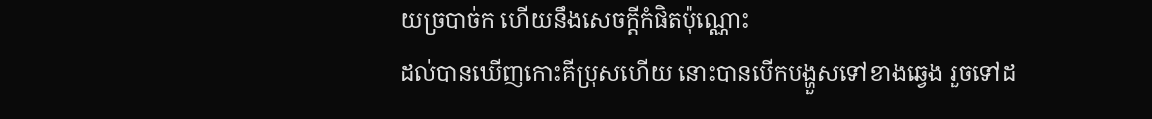យច្របាច់ក ហើយនឹងសេចក្ដីកំផិតប៉ុណ្ណោះ
ដល់បានឃើញកោះគីប្រុសហើយ នោះបានបើកបង្ហួសទៅខាងឆ្វេង រួចទៅដ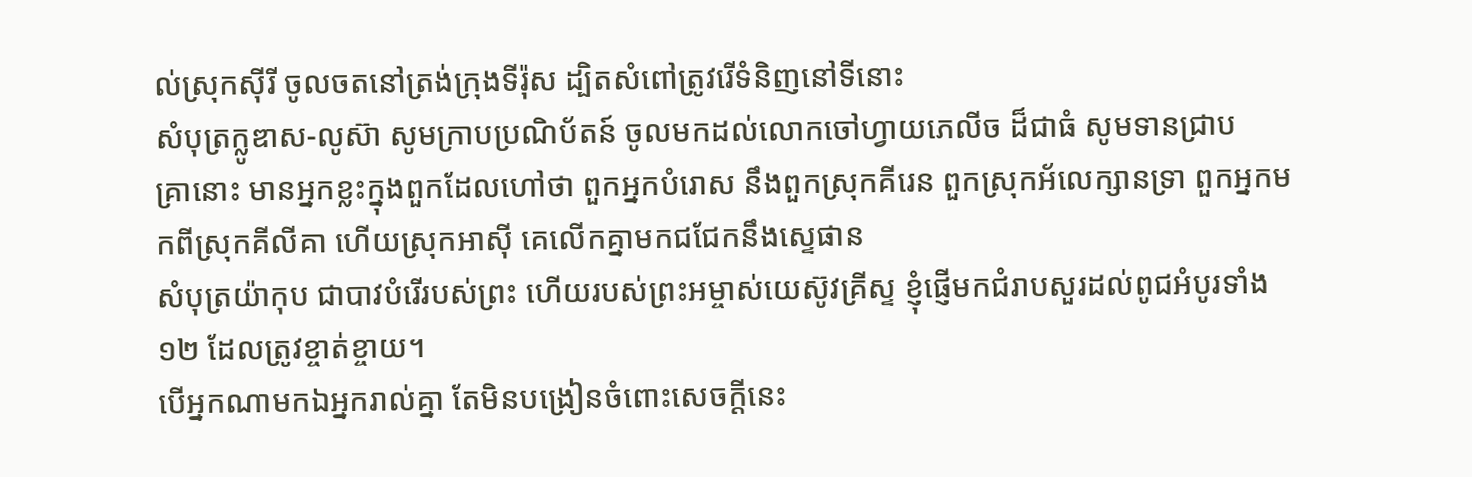ល់ស្រុកស៊ីរី ចូលចតនៅត្រង់ក្រុងទីរ៉ុស ដ្បិតសំពៅត្រូវរើទំនិញនៅទីនោះ
សំបុត្រក្លូឌាស-លូស៊ា សូមក្រាបប្រណិប័តន៍ ចូលមកដល់លោកចៅហ្វាយភេលីច ដ៏ជាធំ សូមទានជ្រាប
គ្រានោះ មានអ្នកខ្លះក្នុងពួកដែលហៅថា ពួកអ្នកបំរោស នឹងពួកស្រុកគីរេន ពួកស្រុកអ័លេក្សានទ្រា ពួកអ្នកមកពីស្រុកគីលីគា ហើយស្រុកអាស៊ី គេលើកគ្នាមកជជែកនឹងស្ទេផាន
សំបុត្រយ៉ាកុប ជាបាវបំរើរបស់ព្រះ ហើយរបស់ព្រះអម្ចាស់យេស៊ូវគ្រីស្ទ ខ្ញុំផ្ញើមកជំរាបសួរដល់ពូជអំបូរទាំង១២ ដែលត្រូវខ្ចាត់ខ្ចាយ។
បើអ្នកណាមកឯអ្នករាល់គ្នា តែមិនបង្រៀនចំពោះសេចក្ដីនេះ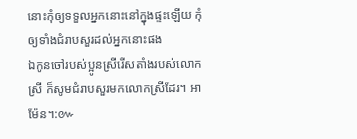នោះកុំឲ្យទទួលអ្នកនោះនៅក្នុងផ្ទះឡើយ កុំឲ្យទាំងជំរាបសួរដល់អ្នកនោះផង
ឯកូនចៅរបស់ប្អូនស្រីរើសតាំងរបស់លោកស្រី ក៏សូមជំរាបសួរមកលោកស្រីដែរ។ អាម៉ែន។:៚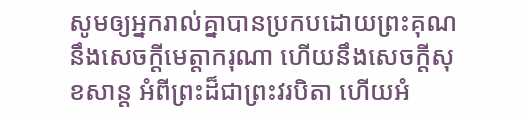សូមឲ្យអ្នករាល់គ្នាបានប្រកបដោយព្រះគុណ នឹងសេចក្ដីមេត្តាករុណា ហើយនឹងសេចក្ដីសុខសាន្ត អំពីព្រះដ៏ជាព្រះវរបិតា ហើយអំ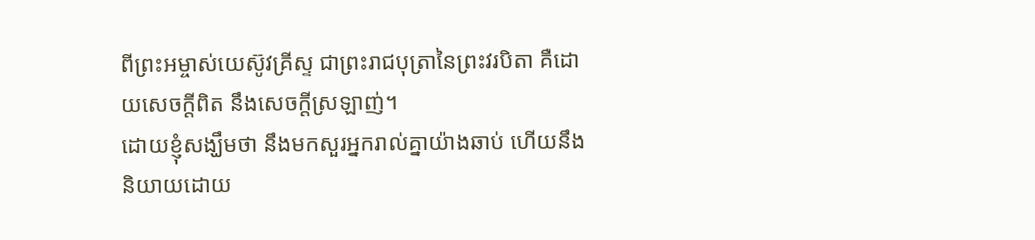ពីព្រះអម្ចាស់យេស៊ូវគ្រីស្ទ ជាព្រះរាជបុត្រានៃព្រះវរបិតា គឺដោយសេចក្ដីពិត នឹងសេចក្ដីស្រឡាញ់។
ដោយខ្ញុំសង្ឃឹមថា នឹងមកសួរអ្នករាល់គ្នាយ៉ាងឆាប់ ហើយនឹងនិយាយដោយ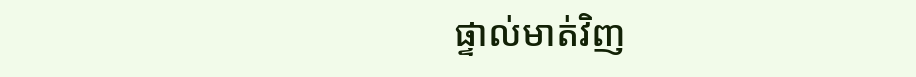ផ្ទាល់មាត់វិញ